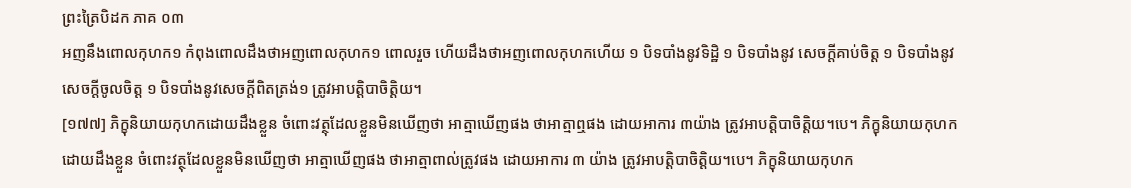ព្រះត្រៃបិដក ភាគ ០៣
អញនឹងពោលកុហក១ កំពុងពោលដឹងថាអញពោលកុហក១ ពោលរួច ហើយដឹងថាអញពោលកុហកហើយ ១ បិទបាំងនូវទិដ្ឋិ ១ បិទបាំងនូវ សេចក្ដីគាប់ចិត្ដ ១ បិទបាំងនូវសេចក្ដីចូលចិត្ដ ១ បិទបាំងនូវសេចក្ដីពិតត្រង់១ ត្រូវអាបត្ដិបាចិត្ដិយ។
[១៧៧] ភិក្ខុនិយាយកុហកដោយដឹងខ្លួន ចំពោះវត្ថុដែលខ្លួនមិនឃើញថា អាត្មាឃើញផង ថាអាត្មាឮផង ដោយអាការ ៣យ៉ាង ត្រូវអាបត្ដិបាចិត្ដិយ។បេ។ ភិក្ខុនិយាយកុហកដោយដឹងខ្លួន ចំពោះវត្ថុដែលខ្លួនមិនឃើញថា អាត្មាឃើញផង ថាអាត្មាពាល់ត្រូវផង ដោយអាការ ៣ យ៉ាង ត្រូវអាបត្ដិបាចិត្ដិយ។បេ។ ភិក្ខុនិយាយកុហក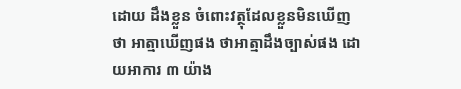ដោយ ដឹងខ្លួន ចំពោះវត្ថុដែលខ្លួនមិនឃើញថា អាត្មាឃើញផង ថាអាត្មាដឹងច្បាស់ផង ដោយអាការ ៣ យ៉ាង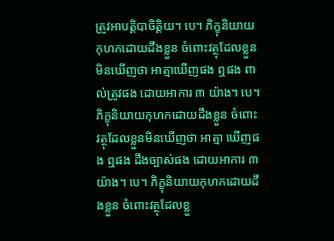ត្រូវអាបត្ដិបាចិត្ដិយ។ បេ។ ភិក្ខុនិយាយកុហកដោយដឹងខ្លួន ចំពោះវត្ថុដែលខ្លួនមិនឃើញថា អាត្មាឃើញផង ឮផង ពាល់ត្រូវផង ដោយអាការ ៣ យ៉ាង។ បេ។ ភិក្ខុនិយាយកុហកដោយដឹងខ្លួន ចំពោះវត្ថុដែលខ្លួនមិនឃើញថា អាត្មា ឃើញផង ឮផង ដឹងច្បាស់ផង ដោយអាការ ៣ យ៉ាង។ បេ។ ភិក្ខុនិយាយកុហកដោយដឹងខ្លួន ចំពោះវត្ថុដែលខ្លួ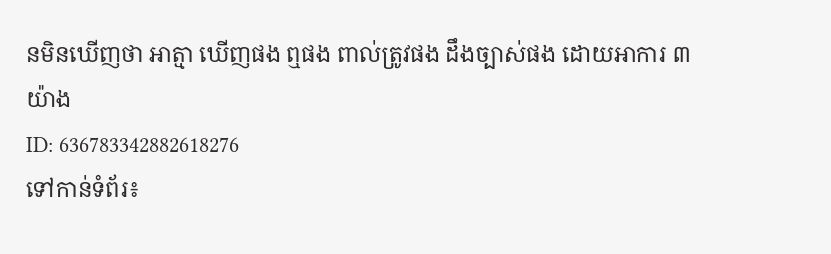នមិនឃើញថា អាត្មា ឃើញផង ឮផង ពាល់ត្រូវផង ដឹងច្បាស់ផង ដោយអាការ ៣ យ៉ាង
ID: 636783342882618276
ទៅកាន់ទំព័រ៖